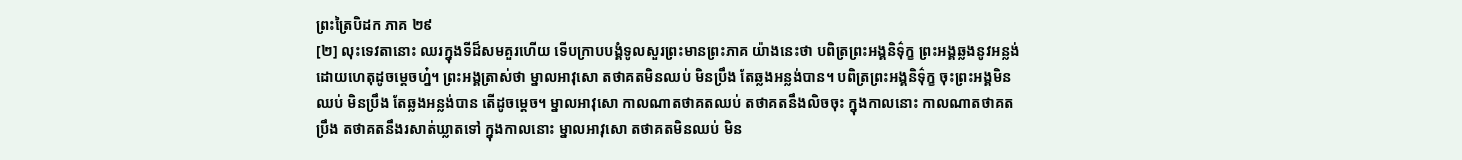ព្រះត្រៃបិដក ភាគ ២៩
[២] លុះទេវតានោះ ឈរក្នុងទីដ៏សមគួរហើយ ទើបក្រាបបង្គំទូលសួរព្រះមានព្រះភាគ យ៉ាងនេះថា បពិត្រព្រះអង្គនិទ៌ុក្ខ ព្រះអង្គឆ្លងនូវអន្លង់ ដោយហេតុដូចម្តេចហ្ន៎។ ព្រះអង្គត្រាស់ថា ម្នាលអាវុសោ តថាគតមិនឈប់ មិនប្រឹង តែឆ្លងអន្លង់បាន។ បពិត្រព្រះអង្គនិទ៌ុក្ខ ចុះព្រះអង្គមិនឈប់ មិនប្រឹង តែឆ្លងអន្លង់បាន តើដូចម្តេច។ ម្នាលអាវុសោ កាលណាតថាគតឈប់ តថាគតនឹងលិចចុះ ក្នុងកាលនោះ កាលណាតថាគតប្រឹង តថាគតនឹងរសាត់ឃ្លាតទៅ ក្នុងកាលនោះ ម្នាលអាវុសោ តថាគតមិនឈប់ មិន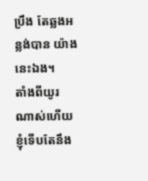ប្រឹង តែឆ្លងអន្លង់បាន យ៉ាងនេះឯង។
តាំងពីយូរណាស់ហើយ ខ្ញុំទើបតែនឹង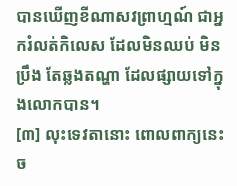បានឃើញខីណាសវព្រាហ្មណ៍ ជាអ្នករំលត់កិលេស ដែលមិនឈប់ មិនប្រឹង តែឆ្លងតណ្ហា ដែលផ្សាយទៅក្នុងលោកបាន។
[៣] លុះទេវតានោះ ពោលពាក្យនេះច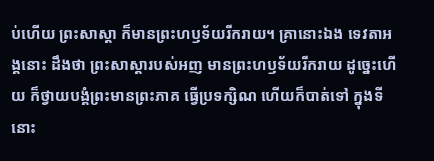ប់ហើយ ព្រះសាស្តា ក៏មានព្រះហឫទ័យរីករាយ។ គ្រានោះឯង ទេវតាអង្គនោះ ដឹងថា ព្រះសាស្តារបស់អញ មានព្រះហឫទ័យរីករាយ ដូច្នេះហើយ ក៏ថ្វាយបង្គំព្រះមានព្រះភាគ ធ្វើប្រទក្សិណ ហើយក៏បាត់ទៅ ក្នុងទីនោះ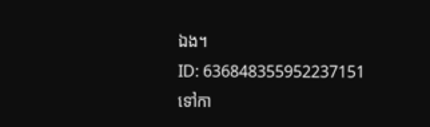ឯង។
ID: 636848355952237151
ទៅកា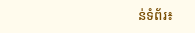ន់ទំព័រ៖